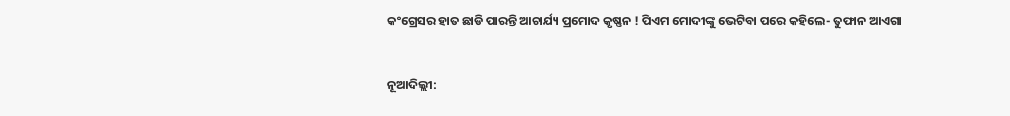କଂଗ୍ରେସର ହାତ ଛାଡି ପାରନ୍ତି ଆଚାର୍ଯ୍ୟ ପ୍ରମୋଦ କୃଷ୍ଣନ ! ପିଏମ ମୋଦୀଙ୍କୁ ଭେଟିବା ପରେ କହିଲେ- ତୁଫାନ ଆଏଗା


ନୂଆଦିଲ୍ଲୀ: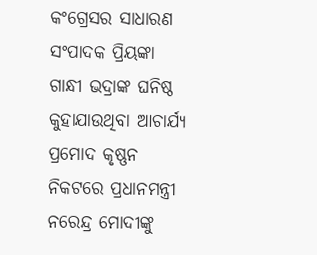କଂଗ୍ରେସର ସାଧାରଣ ସଂପାଦକ ପ୍ରିୟଙ୍କା ଗାନ୍ଧୀ ଭଦ୍ରାଙ୍କ ଘନିଷ୍ଠ କୁହାଯାଉଥିବା ଆଚାର୍ଯ୍ୟ ପ୍ରମୋଦ କୃଷ୍ଣନ ନିକଟରେ ପ୍ରଧାନମନ୍ତ୍ରୀ ନରେନ୍ଦ୍ର ମୋଦୀଙ୍କୁ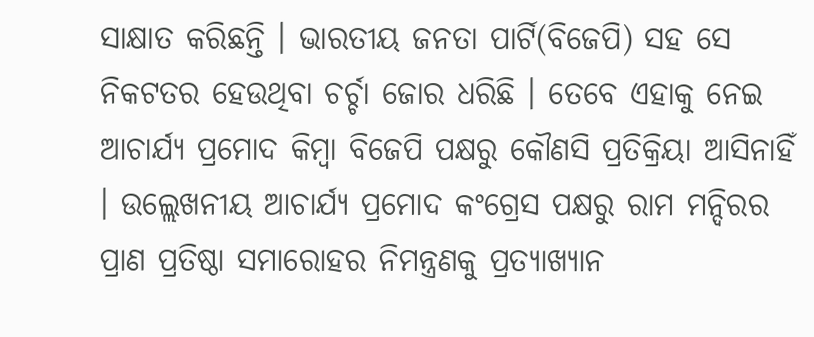ସାକ୍ଷାତ କରିଛନ୍ତି । ଭାରତୀୟ ଜନତା ପାର୍ଟି(ବିଜେପି) ସହ ସେ ନିକଟତର ହେଉଥିବା ଚର୍ଚ୍ଚା ଜୋର ଧରିଛି । ତେବେ ଏହାକୁ ନେଇ ଆଚାର୍ଯ୍ୟ ପ୍ରମୋଦ କିମ୍ବା ବିଜେପି ପକ୍ଷରୁ କୌଣସି ପ୍ରତିକ୍ରିୟା ଆସିନାହିଁ । ଉଲ୍ଲେଖନୀୟ ଆଚାର୍ଯ୍ୟ ପ୍ରମୋଦ କଂଗ୍ରେସ ପକ୍ଷରୁ ରାମ ମନ୍ଦିରର ପ୍ରାଣ ପ୍ରତିଷ୍ଠା ସମାରୋହର ନିମନ୍ତ୍ରଣକୁ ପ୍ରତ୍ୟାଖ୍ୟାନ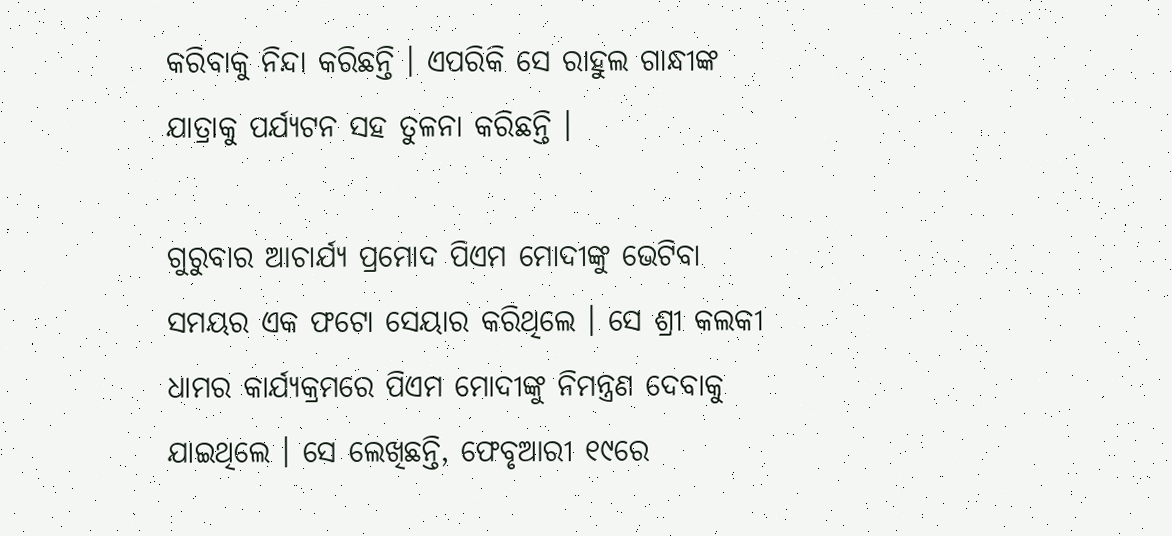କରିବାକୁ ନିନ୍ଦା କରିଛନ୍ତି । ଏପରିକି ସେ ରାହୁଲ ଗାନ୍ଧୀଙ୍କ ଯାତ୍ରାକୁ ପର୍ଯ୍ୟଟନ ସହ ତୁଳନା କରିଛନ୍ତି ।

ଗୁରୁବାର ଆଚାର୍ଯ୍ୟ ପ୍ରମୋଦ ପିଏମ ମୋଦୀଙ୍କୁ ଭେଟିବା ସମୟର ଏକ ଫଟୋ ସେୟାର କରିଥିଲେ । ସେ ଶ୍ରୀ କଲକୀ ଧାମର କାର୍ଯ୍ୟକ୍ରମରେ ପିଏମ ମୋଦୀଙ୍କୁ ନିମନ୍ତ୍ରଣ ଦେବାକୁ ଯାଇଥିଲେ । ସେ ଲେଖିଛନ୍ତି, ଫେବୃଆରୀ ୧୯ରେ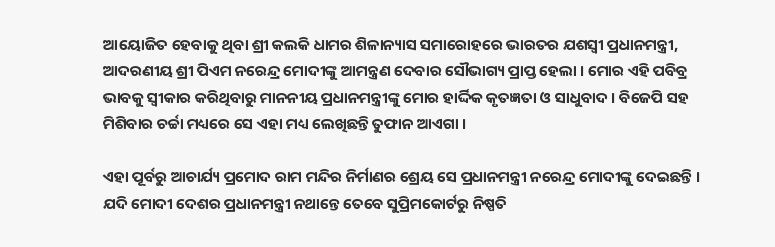ଆୟୋଜିତ ହେବାକୁ ଥିବା ଶ୍ରୀ କଲକି ଧାମର ଶିଳାନ୍ୟାସ ସମାରୋହରେ ଭାରତର ଯଶସ୍ୱୀ ପ୍ରଧାନମନ୍ତ୍ରୀ, ଆଦରଣୀୟ ଶ୍ରୀ ପିଏମ ନରେନ୍ଦ୍ର ମୋଦୀଙ୍କୁ ଆମନ୍ତ୍ରଣ ଦେବାର ସୌଭାଗ୍ୟ ପ୍ରାପ୍ତ ହେଲା । ମୋର ଏହି ପବିବ୍ର ଭାବକୁ ସ୍ୱୀକାର କରିଥିବାରୁ ମାନନୀୟ ପ୍ରଧାନମନ୍ତ୍ରୀଙ୍କୁ ମୋର ହାର୍ଦ୍ଦିକ କୃତଜ୍ଞତା ଓ ସାଧୁବାଦ । ବିଜେପି ସହ ମିଶିବାର ଚର୍ଚ୍ଚା ମଧ୍ୟରେ ସେ ଏହା ମଧ୍ୟ ଲେଖିଛନ୍ତି ତୁଫାନ ଆଏଗା ।

ଏହା ପୂର୍ବରୁ ଆଚାର୍ଯ୍ୟ ପ୍ରମୋଦ ରାମ ମନ୍ଦିର ନିର୍ମାଣର ଶ୍ରେୟ ସେ ପ୍ରଧାନମନ୍ତ୍ରୀ ନରେନ୍ଦ୍ର ମୋଦୀଙ୍କୁ ଦେଇଛନ୍ତି । ଯଦି ମୋଦୀ ଦେଶର ପ୍ରଧାନମନ୍ତ୍ରୀ ନଥାନ୍ତେ ତେବେ ସୁପ୍ରିମକୋର୍ଟରୁ ନିଷ୍ପତି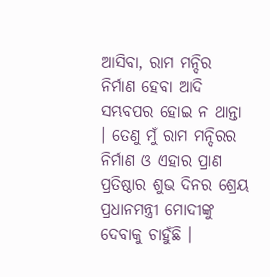ଆସିବା, ରାମ ମନ୍ଦିର ନିର୍ମାଣ ହେବା ଆଦି ସମ୍ଭବପର ହୋଇ ନ ଥାନ୍ତା । ତେଣୁ ମୁଁ ରାମ ମନ୍ଦିରର ନିର୍ମାଣ ଓ ଏହାର ପ୍ରାଣ ପ୍ରତିଷ୍ଠାର ଶୁଭ ଦିନର ଶ୍ରେୟ ପ୍ରଧାନମନ୍ତ୍ରୀ ମୋଦୀଙ୍କୁ ଦେବାକୁ ଚାହୁଁଛି ।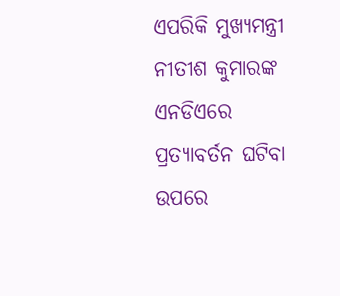ଏପରିକି ମୁଖ୍ୟମନ୍ତ୍ରୀ ନୀତୀଶ କୁମାରଙ୍କ ଏନଡିଏରେ ପ୍ରତ୍ୟାବର୍ତନ ଘଟିବା ଉପରେ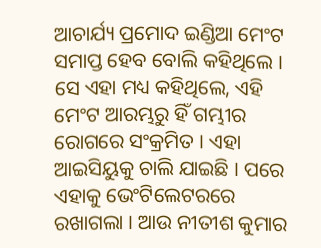ଆଚାର୍ଯ୍ୟ ପ୍ରମୋଦ ଇଣ୍ଡିଆ ମେଂଟ ସମାପ୍ତ ହେବ ବୋଲି କହିଥିଲେ । ସେ ଏହା ମଧ୍ୟ କହିଥିଲେ, ଏହି ମେଂଟ ଆରମ୍ଭରୁ ହିଁ ଗମ୍ଭୀର ରୋଗରେ ସଂକ୍ରମିତ । ଏହା ଆଇସିୟୁକୁ ଚାଲି ଯାଇଛି । ପରେ ଏହାକୁ ଭେଂଟିଲେଟରରେ ରଖାଗଲା । ଆଉ ନୀତୀଶ କୁମାର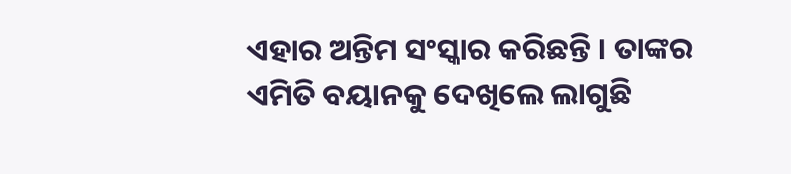ଏହାର ଅନ୍ତିମ ସଂସ୍କାର କରିଛନ୍ତି । ତାଙ୍କର ଏମିତି ବୟାନକୁ ଦେଖିଲେ ଲାଗୁଛି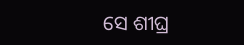ସେ ଶୀଘ୍ର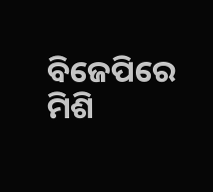ବିଜେପିରେ ମିଶି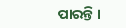ପାରନ୍ତି ।